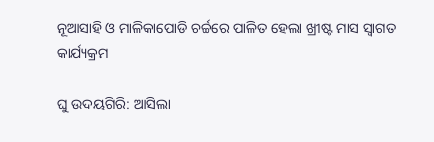ନୂଆସାହି ଓ ମାଳିକାପୋଡି ଚର୍ଚ୍ଚରେ ପାଳିତ ହେଲା ଖ୍ରୀଷ୍ଟ ମାସ ସ୍ୱାଗତ କାର୍ଯ୍ୟକ୍ରମ

ଘୁ ଉଦୟଗିରି: ଆସିଲା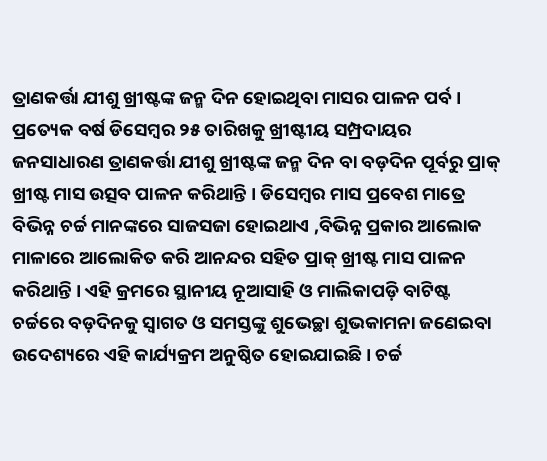ତ୍ରାଣକର୍ତ୍ତା ଯୀଶୁ ଖ୍ରୀଷ୍ଟଙ୍କ ଜନ୍ମ ଦିନ ହୋଇଥିବା ମାସର ପାଳନ ପର୍ବ । ପ୍ରତ୍ୟେକ ବର୍ଷ ଡିସେମ୍ବର ୨୫ ତାରିଖକୁ ଖ୍ରୀଷ୍ଟୀୟ ସମ୍ପ୍ରଦାୟର ଜନସାଧାରଣ ତ୍ରାଣକର୍ତ୍ତା ଯୀଶୁ ଖ୍ରୀଷ୍ଟଙ୍କ ଜନ୍ମ ଦିନ ବା ବଡ଼ଦିନ ପୂର୍ବରୁ ପ୍ରାକ୍‌ ଖ୍ରୀଷ୍ଟ ମାସ ଉତ୍ସବ ପାଳନ କରିଥାନ୍ତି । ଡିସେମ୍ବର ମାସ ପ୍ରବେଶ ମାତ୍ରେ ବିଭିନ୍ନ ଚର୍ଚ୍ଚ ମାନଙ୍କରେ ସାଜସଜା ହୋଇଥାଏ ,ବିଭିନ୍ନ ପ୍ରକାର ଆଲୋକ ମାଳାରେ ଆଲୋକିତ କରି ଆନନ୍ଦର ସହିତ ପ୍ରାକ୍‌ ଖ୍ରୀଷ୍ଟ ମାସ ପାଳନ କରିଥାନ୍ତି । ଏହି କ୍ରମରେ ସ୍ଥାନୀୟ ନୂଆସାହି ଓ ମାଲିକାପଡ଼ି ବାଟିଷ୍ଟ ଚର୍ଚ୍ଚରେ ବଡ଼ଦିନକୁ ସ୍ୱାଗତ ଓ ସମସ୍ତଙ୍କୁ ଶୁଭେଚ୍ଛା ଶୁଭକାମନା ଜଣେଇବା ଉଦେଶ୍ୟରେ ଏହି କାର୍ଯ୍ୟକ୍ରମ ଅନୁଷ୍ଠିତ ହୋଇଯାଇଛି । ଚର୍ଚ୍ଚ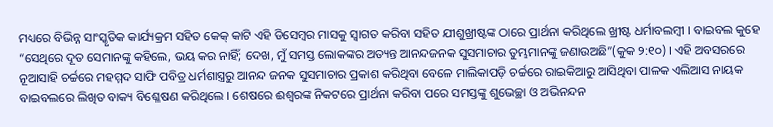ମଧ୍ୟରେ ବିଭିନ୍ନ ସାଂସ୍କୃତିକ କାର୍ଯ୍ୟକ୍ରମ ସହିତ କେକ୍‌ କାଟି ଏହି ଡିସେମ୍ବର ମାସକୁ ସ୍ୱାଗତ କରିବା ସହିତ ଯୀଶୁଖ୍ରୀଷ୍ଟଙ୍କ ଠାରେ ପ୍ରାର୍ଥନା କରିଥିଲେ ଖ୍ରୀଷ୍ଟ ଧର୍ମାବଲମ୍ବୀ । ବାଇବଲ କୁହେ “ସେଥିରେ ଦୂତ ସେମାନଙ୍କୁ କହିଲେ, ଭୟ କର ନାହିଁ; ଦେଖ, ମୁଁ ସମସ୍ତ ଲୋକଙ୍କର ଅତ୍ୟନ୍ତ ଆନନ୍ଦଜନକ ସୁସମାଚାର ତୁମ୍ଭମାନଙ୍କୁ ଜଣାଉଅଛି”(କୁକ ୨:୧୦) । ଏହି ଅବସରରେ ନୂଆସାହି ଚର୍ଚ୍ଚରେ ମହମ୍ମଦ ସାଫି ପବିତ୍ର ଧର୍ମଶାସ୍ତ୍ରରୁ ଆନନ୍ଦ ଜନକ ସୁସମାଚାର ପ୍ରକାଶ କରିଥିବା ବେଳେ ମାଲିକାପଡ଼ି ଚର୍ଚ୍ଚରେ ରାଇକିଆରୁ ଆସିଥିବା ପାଳକ ଏଲିଆସ ନାୟକ ବାଇବଲରେ ଲିଖିତ ବାକ୍ୟ ବିଶ୍ଳେଷଣ କରିଥିଲେ । ଶେଷରେ ଈଶ୍ୱରଙ୍କ ନିକଟରେ ପ୍ରାର୍ଥନା କରିବା ପରେ ସମସ୍ତଙ୍କୁ ଶୁଭେଚ୍ଛା ଓ ଅଭିନନ୍ଦନ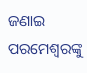ଜଣାଇ ପରମେଶ୍ୱରଙ୍କୁ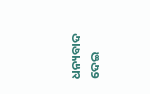ଧନ୍ୟବାଦ ଦେଇ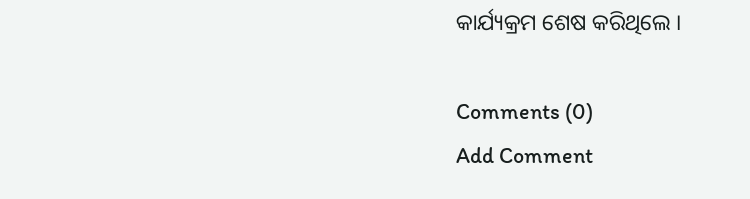କାର୍ଯ୍ୟକ୍ରମ ଶେଷ କରିଥିଲେ ।

Comments (0)
Add Comment